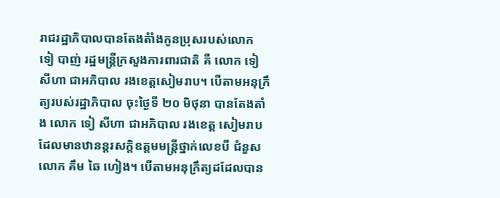រាជរដ្ឋាភិបាលបានតែងតំាំងកូនប្រុសរបស់លោក ទៀ បាញ់ រដ្ឋមន្រ្តីក្រសួងការពារជាតិ គឺ លោក ទៀ សីហា ជាអភិបាល រងខេត្តសៀមរាប។ បើតាមអនុក្រឹត្យរបស់រដ្ឋាភិបាល ចុះថ្ងៃទី ២០ មិថុនា បានតែងតាំង លោក ទៀ សីហា ជាអភិបាល រងខេត្ត សៀមរាប ដែលមានឋានន្តរសក្តិឧត្តមមន្រ្តីថ្នាក់លេខបី ជំនួសលោក គឹម ឆៃ ហៀង។ បើតាមអនុក្រឹត្យដដែលបាន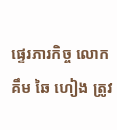ផ្ទេរភារកិច្ច លោក គឹម ឆៃ ហៀង ត្រូវ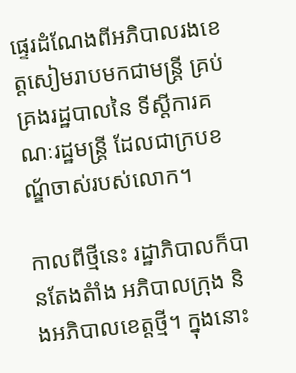ផ្ទេរដំណែងពីអភិបាលរងខេត្តសៀមរាបមកជាមន្ត្រី គ្រប់គ្រងរដ្ឋបាលនៃ ទីស្តីការគណៈរដ្ឋមន្ត្រី ដែលជាក្របខណ្ឌ័ចាស់របស់លោក។

កាលពីថ្មីនេះ រដ្ឋាភិបាលក៏បានតែងតំាំង អភិបាលក្រុង និងអភិបាលខេត្តថ្មី។ ក្នុងនោះ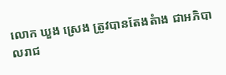លោក ឃួង ស្រេង ត្រូវបានតែងតំាង ជាអភិបាលរាជ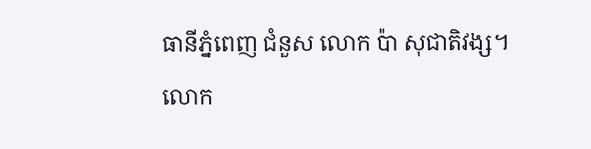ធានីភ្នំពេញ ជំនួស លោក ប៉ា សុជាតិវង្ស។ លោក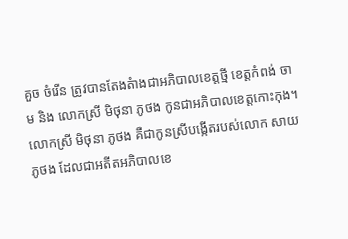គួច ចំរើន ត្រូវបានតែងតំាងជាអភិបាលខេត្តថ្មី ខេត្តកំពង់ ចាម និង លោកស្រី មិថុនា ភូថង កូនជាអភិបាលខេត្តកោះកុង។
លោកស្រី មិថុនា ភូថង គឺជាកូនស្រីបង្កើតរបស់លោក សាយ ភូថង ដែលជាអតីតអភិបាលខេ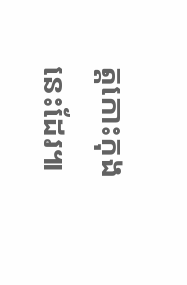ត្តកោះកុងនេះដែរ៕